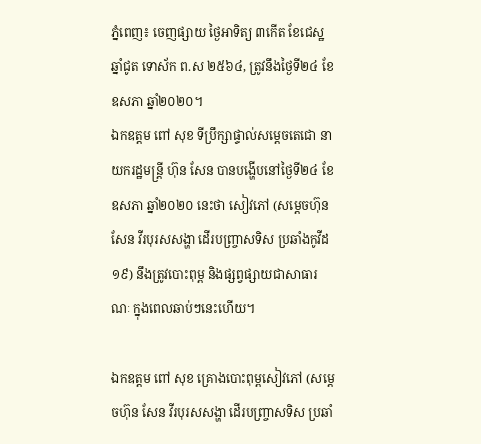ភ្នំពេញ៖ ចេញផ្សាយ ថ្ងៃអាទិត្យ ៣កើត ខែជេស្ឋ ឆ្នាំជូត ទោស័ក ព.ស ២៥៦៤, ត្រូវនឹងថ្ងៃទី២៤ ខែឧសភា ឆ្នាំ២០២០។
ឯកឧត្តម ពៅ សុខ ទីប្រឹក្សាផ្ទាល់សម្តេចតេជោ នាយករដ្ឋមន្រ្តី ហ៊ុន សែន បានបង្ហើបនៅថ្ងៃទី២៤ ខែឧសភា ឆ្នាំ២០២០ នេះថា សៀវភៅ (សម្តេចហ៊ុន សែន វីរបុរសសង្ហា ដើរបញ្រ្ចាសទិស ប្រឆាំងកូវីដ១៩) នឹងត្រូវបោះពុម្ព និងផ្សព្វផ្សាយជាសាធារណៈ ក្នុងពេលឆាប់ៗនេះហើយ។

ឯកឧត្តម ពៅ សុខ គ្រោងបោះពុម្ពសៀវភៅ (សម្តេចហ៊ុន សែន វីរបុរសសង្ហា ដើរបញ្រ្ចាសទិស ប្រឆាំ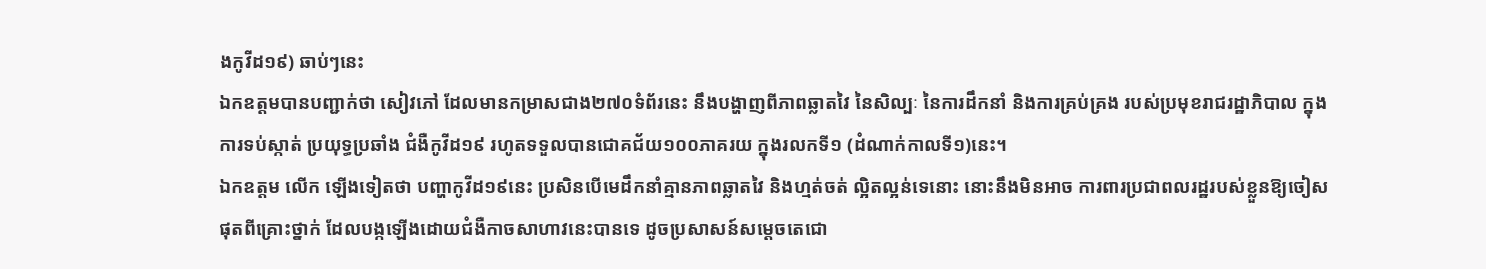ងកូវីដ១៩) ឆាប់ៗនេះ
ឯកឧត្តមបានបញ្ជាក់ថា សៀវភៅ ដែលមានកម្រាសជាង២៧០ទំព័រនេះ នឹងបង្ហាញពីភាពឆ្លាតវៃ នៃសិល្បៈ នៃការដឹកនាំ និងការគ្រប់គ្រង របស់ប្រមុខរាជរដ្ឋាភិបាល ក្នុងការទប់ស្កាត់ ប្រយុទ្ធប្រឆាំង ជំងឺកូវីដ១៩ រហូតទទួលបានជោគជ័យ១០០ភាគរយ ក្នុងរលកទី១ (ដំណាក់កាលទី១)នេះ។
ឯកឧត្តម លើក ឡើងទៀតថា បញ្ហាកូវីដ១៩នេះ ប្រសិនបើមេដឹកនាំគ្មានភាពឆ្លាតវៃ និងហ្មត់ចត់ ល្អិតល្អន់ទេនោះ នោះនឹងមិនអាច ការពារប្រជាពលរដ្ឋរបស់ខ្លួនឱ្យចៀសផុតពីគ្រោះថ្នាក់ ដែលបង្កឡើងដោយជំងឺកាចសាហាវនេះបានទេ ដូចប្រសាសន៍សម្តេចតេជោ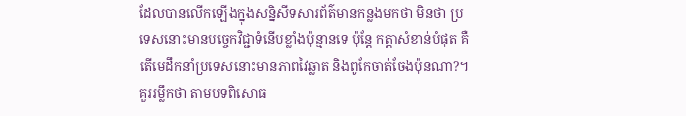ដែលបានលើកឡើងក្នុងសន្និសីទសារព័ត៌មានកន្លងមកថា មិនថា ប្រទេសនោះមានបច្ចេកវិជ្ជាទំនើបខ្លាំងប៉ុន្មានទេ ប៉ុន្តែ កត្តាសំខាន់បំផុត គឺតើមេដឹកនាំប្រទេសនោះមានភាពវៃឆ្លាត និងពូកែចាត់ចែងប៉ុនណា?។
គួររម្លឹកថា តាមបទពិសោធ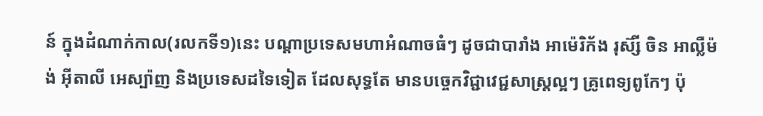ន៍ ក្នុងដំណាក់កាល(រលកទី១)នេះ បណ្តាប្រទេសមហាអំណាចធំៗ ដូចជាបារាំង អាម៉េរិក័ង រុស៊្សី ចិន អាល្លឺម៉ង់ អ៊ីតាលី អេស្ប៉ាញ និងប្រទេសដទៃទៀត ដែលសុទ្ធតែ មានបច្ចេកវិជ្ជាវេជ្ជសាស្រ្តល្អៗ គ្រូពេទ្យពូកែៗ ប៉ុ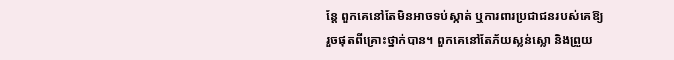ន្តែ ពួកគេនៅតែមិនអាចទប់ស្កាត់ ឬការពារប្រជាជនរបស់គេឱ្យរួចផុតពីគ្រោះថ្នាក់បាន។ ពួកគេនៅតែភ័យស្លន់ស្លោ និងព្រួយ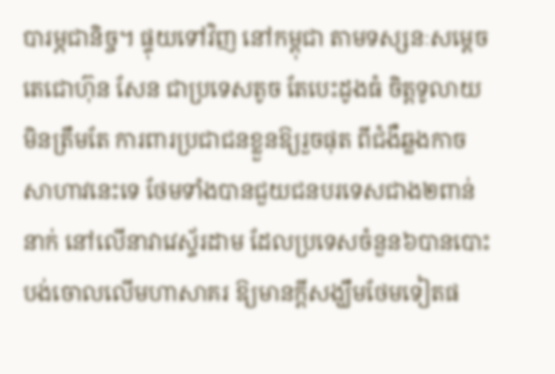បារម្ភជានិច្ច។ ផ្ទុយទៅវិញ នៅកម្ពុជា តាមទស្សនៈសម្តេចតេជោហ៊ុន សែន ជាប្រទេសតូច តែបេះដូងធំ ចិត្តទូលាយ មិនត្រឹមតែ ការពារប្រជាជនខ្លួនឱ្យរួចផុត ពីជំងឺឆ្លងកាចសាហាវនេះទេ ថែមទាំងបានជួយជនបរទេសជាង២ពាន់នាក់ នៅលើនាវាវេស្ទ័រដាម ដែលប្រទេសចំនួន៦បានបោះបង់ចោលលើមហាសាគរ ឱ្យមានក្តីសង្ឃឹមថែមទៀតផ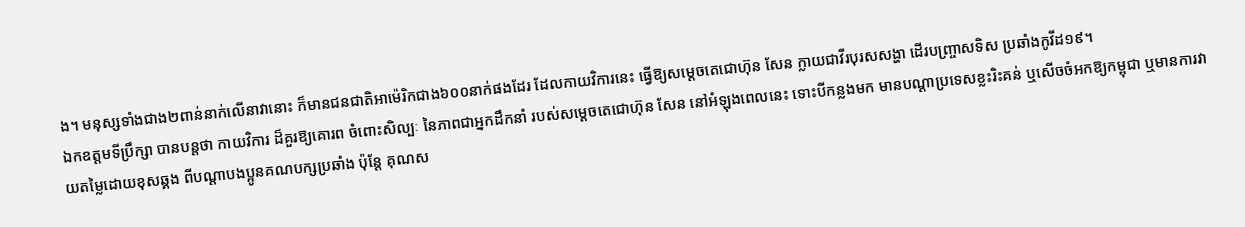ង។ មនុស្សទាំងជាង២ពាន់នាក់លើនាវានោះ ក៏មានជនជាតិអាម៉េរិកជាង៦០០នាក់ផងដែរ ដែលកាយវិការនេះ ធ្វើឱ្យសម្តេចតេជោហ៊ុន សែន ក្លាយជាវីរបុរសសង្ហា ដើរបញ្រ្ចាសទិស ប្រឆាំងកូវីដ១៩។
ឯកឧត្តមទីប្រឹក្សា បានបន្តថា កាយវិការ ដ៏គួរឱ្យគោរព ចំពោះសិល្បៈ នៃភាពជាអ្នកដឹកនាំ របស់សម្តេចតេជោហ៊ុន សែន នៅអំឡុងពេលនេះ ទោះបីកន្លងមក មានបណ្តាប្រទេសខ្លះរិះគន់ ឬសើចចំអកឱ្យកម្ពុជា ឬមានការវាយតម្លៃដោយខុសឆ្គង ពីបណ្តាបងប្អូនគណបក្សប្រឆាំង ប៉ុន្តែ គុណស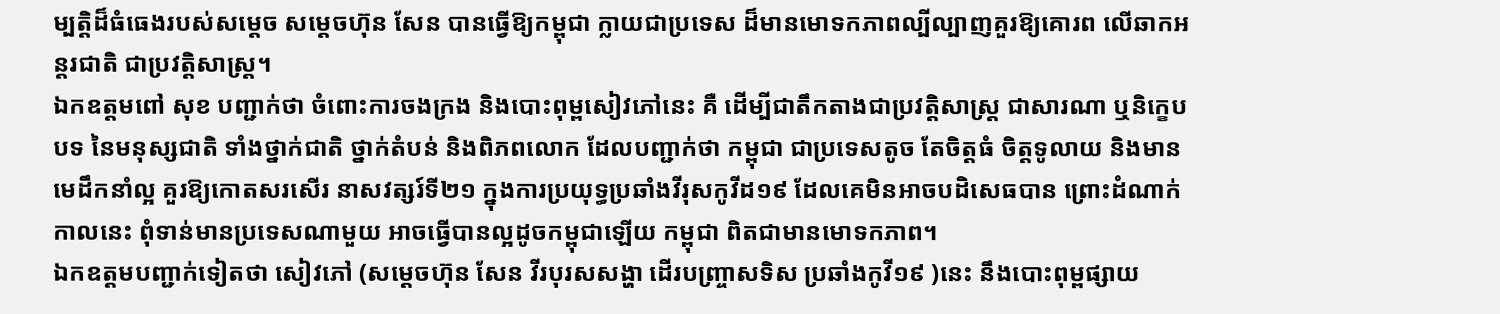ម្បត្តិដ៏ធំធេងរបស់សម្តេច សម្តេចហ៊ុន សែន បានធ្វើឱ្យកម្ពុជា ក្លាយជាប្រទេស ដ៏មានមោទកភាពល្បីល្បាញគួរឱ្យគោរព លើឆាកអន្តរជាតិ ជាប្រវត្តិសាស្រ្ត។
ឯកឧត្តមពៅ សុខ បញ្ជាក់ថា ចំពោះការចងក្រង និងបោះពុម្ពសៀវភៅនេះ គឺ ដើម្បីជាតឹកតាងជាប្រវត្តិសាស្រ្ត ជាសារណា ឬនិក្ខេបបទ នៃមនុស្សជាតិ ទាំងថ្នាក់ជាតិ ថ្នាក់តំបន់ និងពិភពលោក ដែលបញ្ជាក់ថា កម្ពុជា ជាប្រទេសតូច តែចិត្តធំ ចិត្តទូលាយ និងមានមេដឹកនាំល្អ គួរឱ្យកោតសរសើរ នាសវត្សរ៍ទី២១ ក្នុងការប្រយុទ្ធប្រឆាំងវីរុសកូវីដ១៩ ដែលគេមិនអាចបដិសេធបាន ព្រោះដំណាក់កាលនេះ ពុំទាន់មានប្រទេសណាមួយ អាចធ្វើបានល្អដូចកម្ពុជាឡើយ កម្ពុជា ពិតជាមានមោទកភាព។
ឯកឧត្តមបញ្ជាក់ទៀតថា សៀវភៅ (សម្តេចហ៊ុន សែន វីរបុរសសង្ហា ដើរបញ្រ្ចាសទិស ប្រឆាំងកូវី១៩ )នេះ នឹងបោះពុម្ពផ្សាយ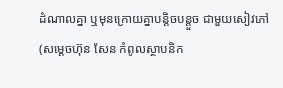ដំណាលគ្នា ឬមុនក្រោយគ្នាបន្តិចបន្តួច ជាមួយសៀវភៅ (សម្តេចហ៊ុន សែន កំពូលស្ថាបនិក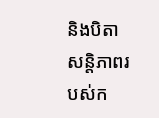និងបិតា សន្តិភាពរបស់ក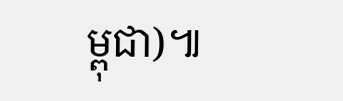ម្ពុជា)៕